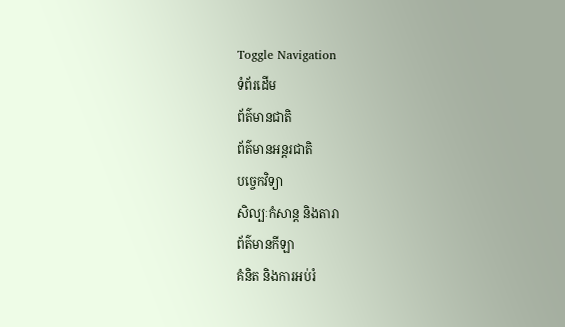Toggle Navigation
ទំព័រដើម
ព័ត៌មានជាតិ
ព័ត៌មានអន្តរជាតិ
បច្ចេកវិទ្យា
សិល្បៈកំសាន្ត និងតារា
ព័ត៌មានកីឡា
គំនិត និងការអប់រំ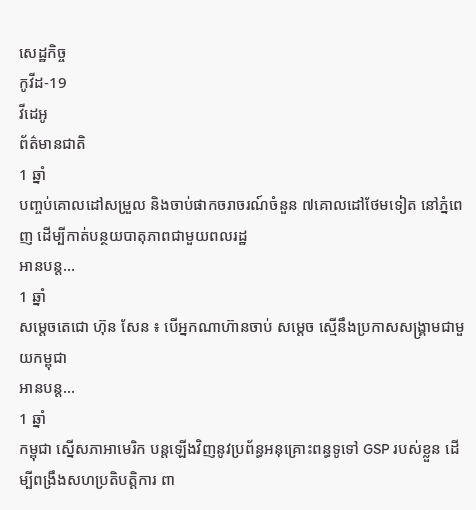សេដ្ឋកិច្ច
កូវីដ-19
វីដេអូ
ព័ត៌មានជាតិ
1 ឆ្នាំ
បញ្ចប់គោលដៅសម្រួល និងចាប់ផាកចរាចរណ៍ចំនួន ៧គោលដៅថែមទៀត នៅភ្នំពេញ ដើម្បីកាត់បន្ថយបាតុភាពជាមួយពលរដ្ឋ
អានបន្ត...
1 ឆ្នាំ
សម្ដេចតេជោ ហ៊ុន សែន ៖ បើអ្នកណាហ៊ានចាប់ សម្ដេច ស្មើនឹងប្រកាសសង្គ្រាមជាមួយកម្ពុជា
អានបន្ត...
1 ឆ្នាំ
កម្ពុជា ស្នើសភាអាមេរិក បន្តឡើងវិញនូវប្រព័ន្ធអនុគ្រោះពន្ធទូទៅ GSP របស់ខ្លួន ដើម្បីពង្រឹងសហប្រតិបត្តិការ ពា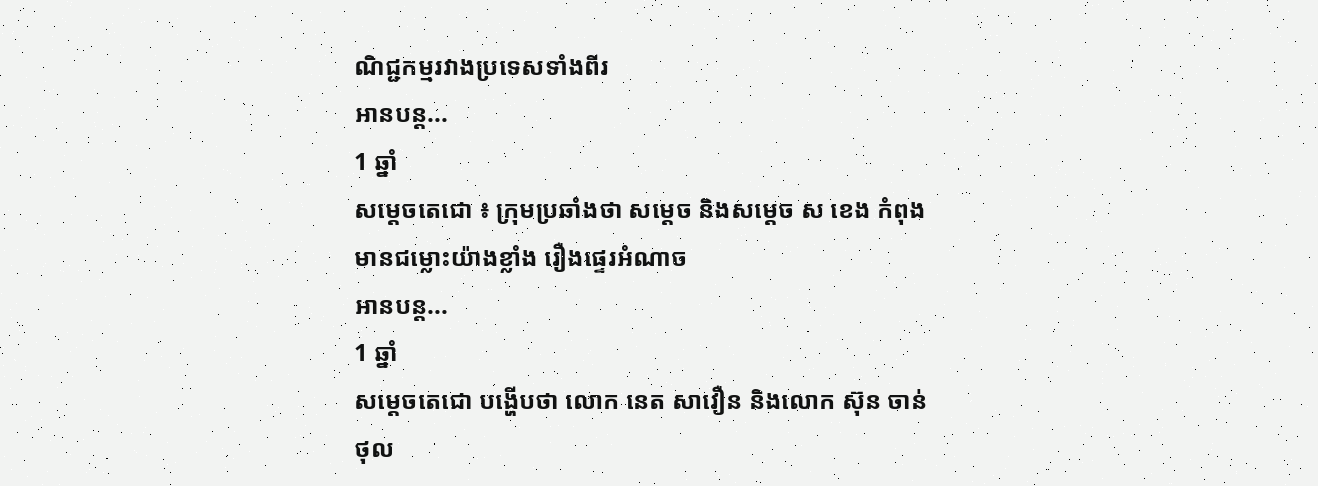ណិជ្ជកម្មរវាងប្រទេសទាំងពីរ
អានបន្ត...
1 ឆ្នាំ
សម្តេចតេជោ ៖ ក្រុមប្រឆាំងថា សម្តេច និងសម្តេច ស ខេង កំពុងមានជម្លោះយ៉ាងខ្លាំង រឿងផ្ទេរអំណាច
អានបន្ត...
1 ឆ្នាំ
សម្ដេចតេជោ បង្ហើបថា លោក នេត សាវឿន និងលោក ស៊ុន ចាន់ថុល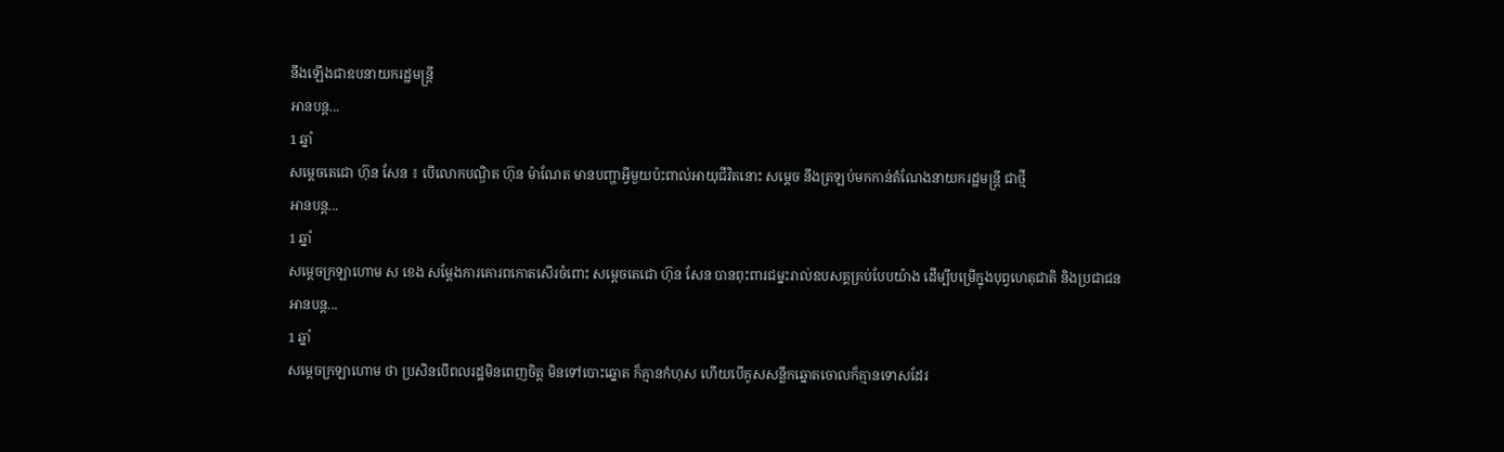នឹងឡើងជាឧបនាយករដ្ឋមន្រ្តី
អានបន្ត...
1 ឆ្នាំ
សម្ដេចតេជោ ហ៊ុន សែន ៖ បើលោកបណ្ឌិត ហ៊ុន ម៉ាណែត មានបញ្ហាអ្វីមួយប៉ះពាល់អាយុជីវិតនោះ សម្ដេច នឹងត្រឡប់មកកាន់តំណែងនាយករដ្ឋមន្ត្រី ជាថ្មី
អានបន្ត...
1 ឆ្នាំ
សម្ដេចក្រឡាហោម ស ខេង សម្ដែងការគោរពកោតសើរចំពោះ សម្ដេចតេជោ ហ៊ុន សែន បានពុះពារជម្នះរាល់ឧបសគ្គគ្រប់បែបយ៉ាង ដើម្បីបម្រើក្នុងបុព្វហេតុជាតិ និងប្រជាជន
អានបន្ត...
1 ឆ្នាំ
សម្តេចក្រឡាហោម ថា ប្រសិនបើពលរដ្ឋមិនពេញចិត្ត មិនទៅបោះឆ្នោត ក៏គ្មានកំហុស ហើយបើគូសសន្លឹកឆ្នោតចោលក៏គ្មានទោសដែរ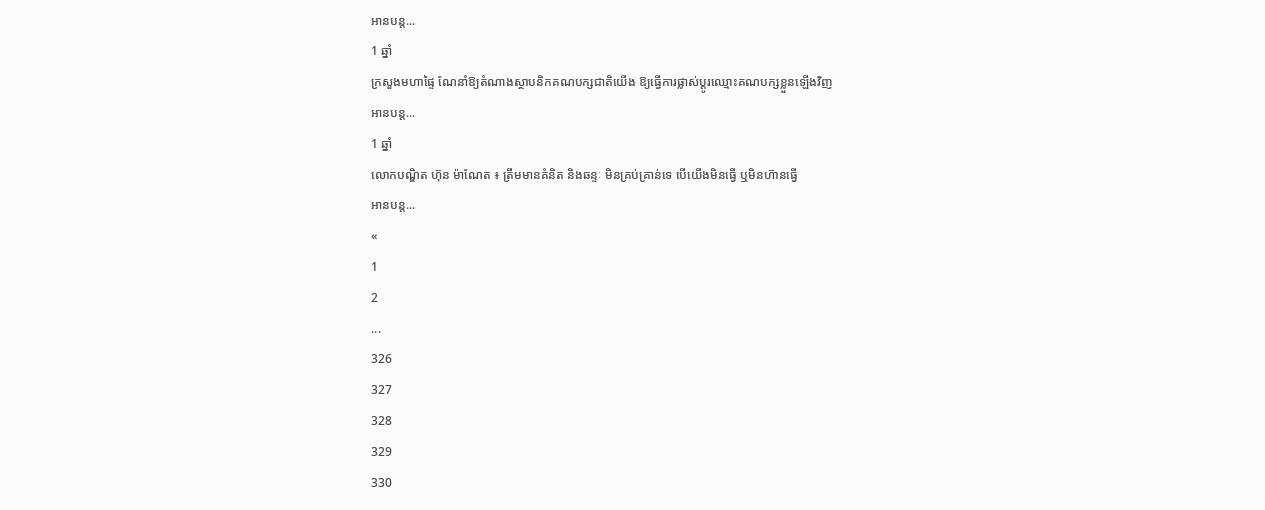អានបន្ត...
1 ឆ្នាំ
ក្រសួងមហាផ្ទៃ ណែនាំឱ្យតំណាងស្ថាបនិកគណបក្សជាតិយើង ឱ្យធ្វើការផ្លាស់ប្តូរឈ្មោះគណបក្សខ្លួនឡើងវិញ
អានបន្ត...
1 ឆ្នាំ
លោកបណ្ឌិត ហ៊ុន ម៉ាណែត ៖ ត្រឹមមានគំនិត និងឆន្ទៈ មិនគ្រប់គ្រាន់ទេ បើយើងមិនធ្វើ ឬមិនហ៊ានធ្វើ
អានបន្ត...
«
1
2
...
326
327
328
329
330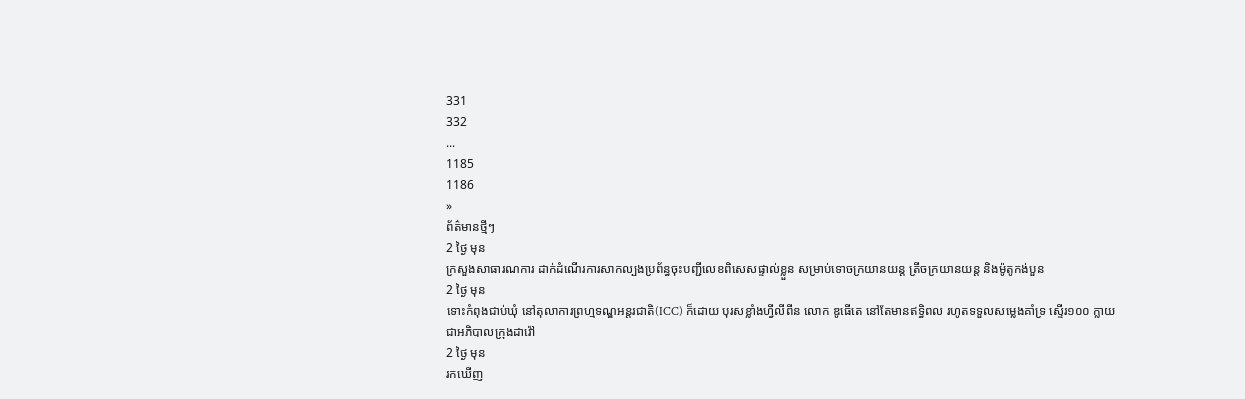331
332
...
1185
1186
»
ព័ត៌មានថ្មីៗ
2 ថ្ងៃ មុន
ក្រសួងសាធារណការ ដាក់ដំណើរការសាកល្បងប្រព័ន្ធចុះបញ្ជីលេខពិសេសផ្ទាល់ខ្លួន សម្រាប់ទោចក្រយានយន្ត ត្រីចក្រយានយន្ត និងម៉ូតូកង់បួន
2 ថ្ងៃ មុន
ទោះកំពុងជាប់ឃុំ នៅតុលាការព្រហ្មទណ្ឌអន្តរជាតិ(ICC) ក៏ដោយ បុរសខ្លាំងហ្វីលីពីន លោក ឌូធើតេ នៅតែមានឥទ្ធិពល រហូតទទួលសម្លេងគាំទ្រ ស្ទើរ១០០ ក្លាយជាអភិបាលក្រុងដាវ៉ៅ
2 ថ្ងៃ មុន
រកឃើញ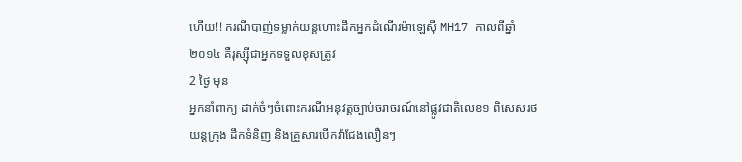ហើយ!! ករណីបាញ់ទម្លាក់យន្តហោះដឹកអ្នកដំណើរម៉ាឡេស៊ី MH17 កាលពីឆ្នាំ២០១៤ គឺរុស្ស៊ីជាអ្នកទទួលខុសត្រូវ
2 ថ្ងៃ មុន
អ្នកនាំពាក្យ ដាក់ចំៗចំពោះករណីអនុវត្តច្បាប់ចរាចរណ៍នៅផ្លូវជាតិលេខ១ ពិសេសរថយន្តក្រុង ដឹកទំនិញ និងគ្រួសារបើកវ៉ាជែងលឿនៗ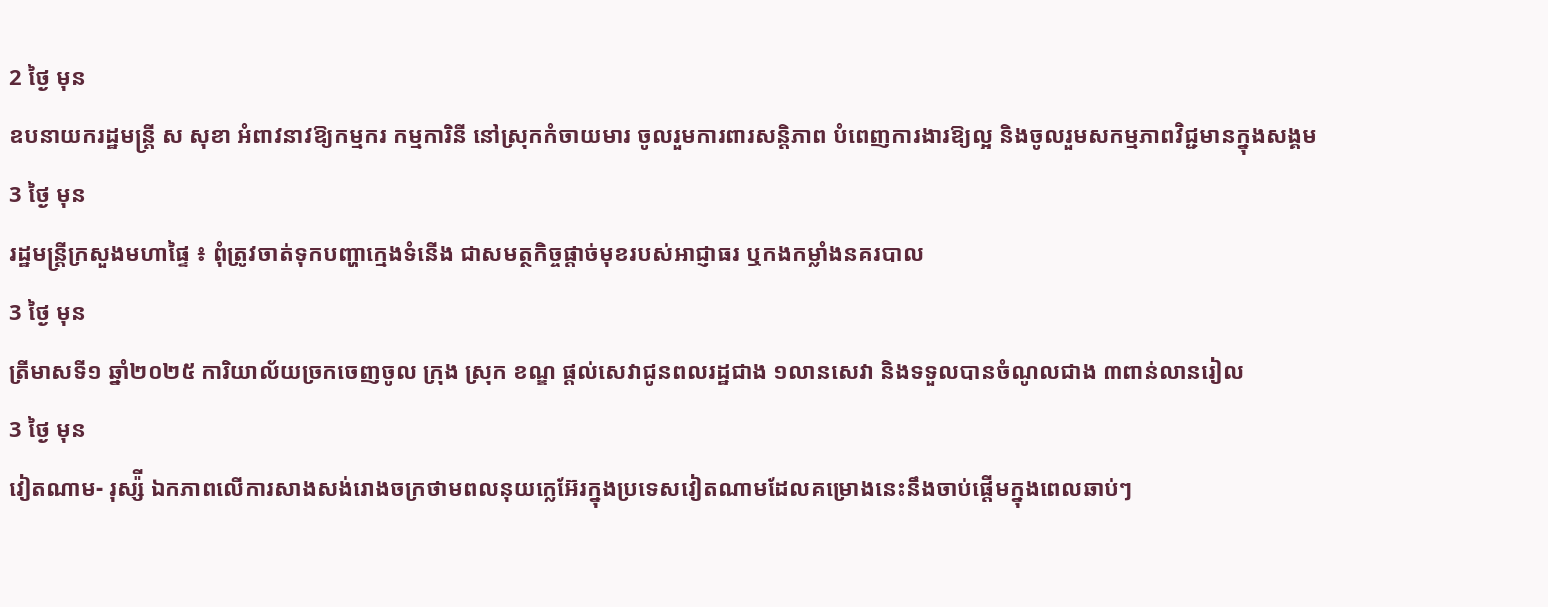2 ថ្ងៃ មុន
ឧបនាយករដ្ឋមន្ត្រី ស សុខា អំពាវនាវឱ្យកម្មករ កម្មការិនី នៅស្រុកកំចាយមារ ចូលរួមការពារសន្តិភាព បំពេញការងារឱ្យល្អ និងចូលរួមសកម្មភាពវិជ្ជមានក្នុងសង្គម
3 ថ្ងៃ មុន
រដ្ឋមន្ត្រីក្រសួងមហាផ្ទៃ ៖ ពុំត្រូវចាត់ទុកបញ្ហាក្មេងទំនើង ជាសមត្ថកិច្ចផ្ដាច់មុខរបស់អាជ្ញាធរ ឬកងកម្លាំងនគរបាល
3 ថ្ងៃ មុន
ត្រីមាសទី១ ឆ្នាំ២០២៥ ការិយាល័យច្រកចេញចូល ក្រុង ស្រុក ខណ្ឌ ផ្តល់សេវាជូនពលរដ្ឋជាង ១លានសេវា និងទទួលបានចំណូលជាង ៣ពាន់លានរៀល
3 ថ្ងៃ មុន
វៀតណាម- រុស្ស៉ី ឯកភាពលើការសាងសង់រោងចក្រថាមពលនុយក្លេអ៊ែរក្នុងប្រទេសវៀតណាមដែលគម្រោងនេះនឹងចាប់ផ្តើមក្នុងពេលឆាប់ៗ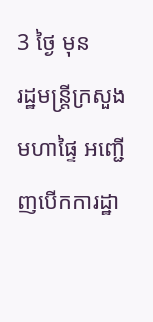3 ថ្ងៃ មុន
រដ្ឋមន្ត្រីក្រសួងមហាផ្ទៃ អញ្ជើញបើកការដ្ឋា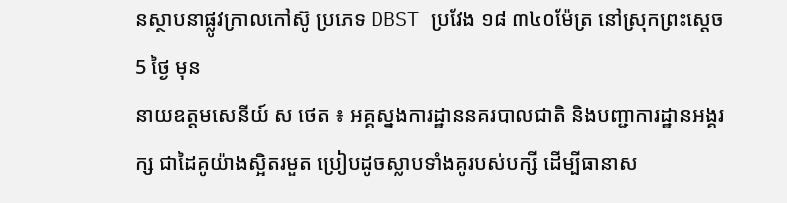នស្ថាបនាផ្លូវក្រាលកៅស៊ូ ប្រភេទ DBST ប្រវែង ១៨ ៣៤០ម៉ែត្រ នៅស្រុកព្រះស្តេច
5 ថ្ងៃ មុន
នាយឧត្តមសេនីយ៍ ស ថេត ៖ អគ្គស្នងការដ្ឋាននគរបាលជាតិ និងបញ្ជាការដ្ឋានអង្គរក្ស ជាដៃគូយ៉ាងស្អិតរមួត ប្រៀបដូចស្លាបទាំងគូរបស់បក្សី ដើម្បីធានាស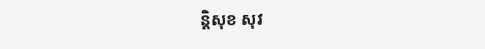ន្ដិសុខ សុវ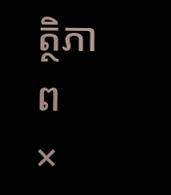ត្ថិភាព
×